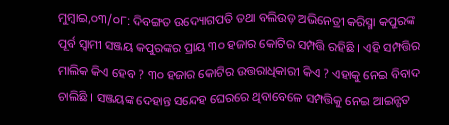ମୁମ୍ବାଇ,୦୩/୦୮: ଦିବଙ୍ଗତ ଉଦ୍ୟୋଗପତି ତଥା ବଲିଉଡ଼ ଅଭିନେତ୍ରୀ କରିସ୍ମା କପୁରଙ୍କ ପୂର୍ବ ସ୍ୱାମୀ ସଞ୍ଜୟ କପୁରଙ୍କର ପ୍ରାୟ ୩୦ ହଜାର କୋଟିର ସମ୍ପତ୍ତି ରହିଛି । ଏହି ସମ୍ପତ୍ତିର ମାଲିକ କିଏ ହେବ ? ୩୦ ହଜାର କୋଟିର ଉତ୍ତରାଧିକାରୀ କିଏ ? ଏହାକୁ ନେଇ ବିବାଦ ଚାଲିଛି । ସଞ୍ଜୟଙ୍କ ଦେହାନ୍ତ ସନ୍ଦେହ ଘେରରେ ଥିବାବେଳେ ସମ୍ପତ୍ତିକୁ ନେଇ ଆଇନ୍ଗତ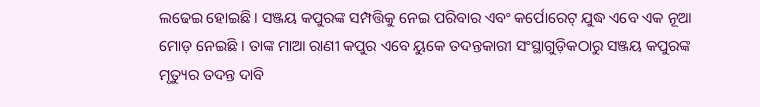ଲଢେଇ ହୋଇଛି । ସଞ୍ଜୟ କପୁରଙ୍କ ସମ୍ପତ୍ତିକୁ ନେଇ ପରିବାର ଏବଂ କର୍ପୋରେଟ୍ ଯୁଦ୍ଧ ଏବେ ଏକ ନୂଆ ମୋଡ଼ ନେଇଛି । ତାଙ୍କ ମାଆ ରାଣୀ କପୁର ଏବେ ୟୁକେ ତଦନ୍ତକାରୀ ସଂସ୍ଥାଗୁଡ଼ିକଠାରୁ ସଞ୍ଜୟ କପୁରଙ୍କ ମୃତ୍ୟୁର ତଦନ୍ତ ଦାବି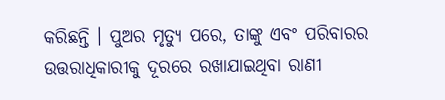କରିଛନ୍ତି । ପୁଅର ମୃତ୍ୟୁ ପରେ, ତାଙ୍କୁ ଏବଂ ପରିବାରର ଉତ୍ତରାଧିକାରୀକୁ ଦୂରରେ ରଖାଯାଇଥିବା ରାଣୀ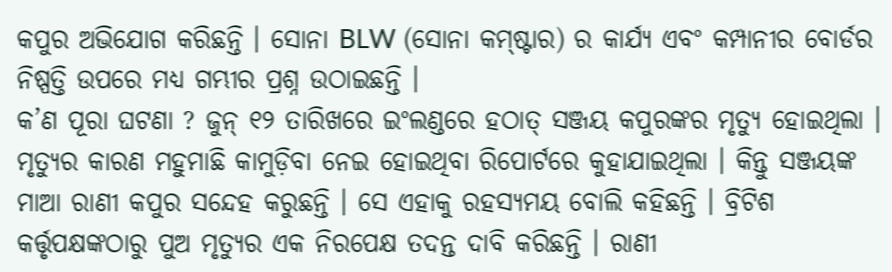କପୁର ଅଭିଯୋଗ କରିଛନ୍ତି । ସୋନା BLW (ସୋନା କମ୍ଷ୍ଟାର) ର କାର୍ଯ୍ୟ ଏବଂ କମ୍ପାନୀର ବୋର୍ଡର ନିଷ୍ପତ୍ତି ଉପରେ ମଧ୍ୟ ଗମ୍ଭୀର ପ୍ରଶ୍ନ ଉଠାଇଛନ୍ତି ।
କ’ଣ ପୂରା ଘଟଣା ? ଜୁନ୍ ୧୨ ତାରିଖରେ ଇଂଲଣ୍ଡରେ ହଠାତ୍ ସଞ୍ଜୟ କପୁରଙ୍କର ମୃତ୍ୟୁ ହୋଇଥିଲା । ମୃତ୍ୟୁର କାରଣ ମହୁମାଛି କାମୁଡ଼ିବା ନେଇ ହୋଇଥିବା ରିପୋର୍ଟରେ କୁହାଯାଇଥିଲା । କିନ୍ତୁ ସଞ୍ଜୟଙ୍କ ମାଆ ରାଣୀ କପୁର ସନ୍ଦେହ କରୁଛନ୍ତି । ସେ ଏହାକୁ ରହସ୍ୟମୟ ବୋଲି କହିଛନ୍ତି । ବ୍ରିଟିଶ କର୍ତ୍ତୃପକ୍ଷଙ୍କଠାରୁ ପୁଅ ମୃତ୍ୟୁର ଏକ ନିରପେକ୍ଷ ତଦନ୍ତ ଦାବି କରିଛନ୍ତି । ରାଣୀ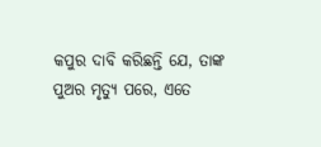କପୁର ଦାବି କରିଛନ୍ତି ଯେ, ତାଙ୍କ ପୁଅର ମୃତ୍ୟୁ ପରେ, ଏତେ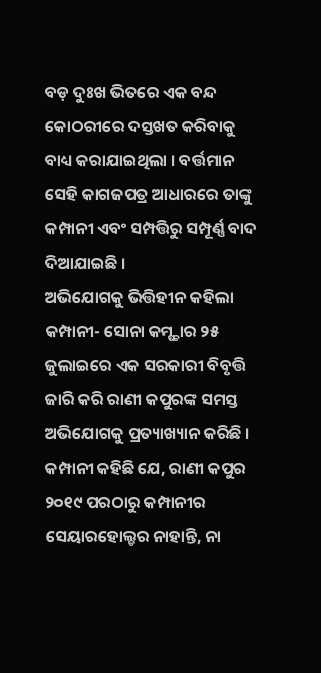ବଡ଼ ଦୁଃଖ ଭିତରେ ଏକ ବନ୍ଦ କୋଠରୀରେ ଦସ୍ତଖତ କରିବାକୁ ବାଧ୍ୟ କରାଯାଇଥିଲା । ବର୍ତ୍ତମାନ ସେହି କାଗଜପତ୍ର ଆଧାରରେ ତାଙ୍କୁ କମ୍ପାନୀ ଏବଂ ସମ୍ପତ୍ତିରୁ ସମ୍ପୂର୍ଣ୍ଣ ବାଦ ଦିଆଯାଇଛି ।
ଅଭିଯୋଗକୁ ଭିତ୍ତିହୀନ କହିଲା କମ୍ପାନୀ- ସୋନା କମ୍ଷ୍ଚାର ୨୫ ଜୁଲାଇରେ ଏକ ସରକାରୀ ବିବୃତ୍ତି ଜାରି କରି ରାଣୀ କପୁରଙ୍କ ସମସ୍ତ ଅଭିଯୋଗକୁ ପ୍ରତ୍ୟାଖ୍ୟାନ କରିଛି । କମ୍ପାନୀ କହିଛି ଯେ, ରାଣୀ କପୁର ୨୦୧୯ ପରଠାରୁ କମ୍ପାନୀର ସେୟାରହୋଲ୍ଡର ନାହାନ୍ତି, ନା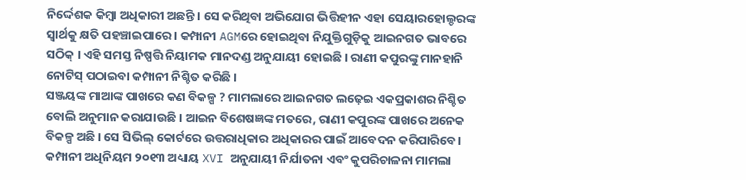ନିର୍ଦ୍ଦେଶକ କିମ୍ବା ଅଧିକାରୀ ଅଛନ୍ତି । ସେ କରିଥିବା ଅଭିଯୋଗ ଭିତ୍ତିହୀନ ଏହା ସେୟାରହୋଲ୍ଡରଙ୍କ ସ୍ୱାର୍ଥକୁ କ୍ଷତି ପହଞ୍ଚାଇପାରେ । କମ୍ପାନୀ AGMରେ ହୋଇଥିବା ନିଯୁକ୍ତିଗୁଡ଼ିକୁ ଆଇନଗତ ଭାବରେ ସଠିକ୍ । ଏହି ସମସ୍ତ ନିଷ୍ପତ୍ତି ନିୟାମକ ମାନଦଣ୍ଡ ଅନୁଯାୟୀ ହୋଇଛି । ରାଣୀ କପୁରଙ୍କୁ ମାନହାନି ନୋଟିସ୍ ପଠାଇବା କମ୍ପାନୀ ନିଶ୍ଚିତ କରିଛି ।
ସଞ୍ଜୟଙ୍କ ମାଆଙ୍କ ପାଖରେ କଣ ବିକଳ୍ପ ? ମାମଲାରେ ଆଇନଗତ ଲଢ଼େଇ ଏକପ୍ରକାଶର ନିଶ୍ଚିତ ବୋଲି ଅନୁମାନ କରାଯାଉଛି । ଆଇନ ବିଶେଷଜ୍ଞଙ୍କ ମତରେ, ରାଣୀ କପୁରଙ୍କ ପାଖରେ ଅନେକ ବିକଳ୍ପ ଅଛି । ସେ ସିଭିଲ୍ କୋର୍ଟରେ ଉତ୍ତରାଧିକାର ଅଧିକାରର ପାଇଁ ଆବେଦନ କରିପାରିବେ। କମ୍ପାନୀ ଅଧିନିୟମ ୨୦୧୩ ଅଧ୍ୟାୟ XVI ଅନୁଯାୟୀ ନିର୍ଯାତନା ଏବଂ କୁପରିଚାଳନା ମାମଲା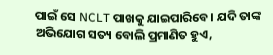ପାଇଁ ସେ NCLT ପାଖକୁ ଯାଇପାରିବେ। ଯଦି ତାଙ୍କ ଅଭିଯୋଗ ସତ୍ୟ ବୋଲି ପ୍ରମାଣିତ ହୁଏ,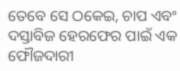ତେବେ ସେ ଠକେଇ, ଚାପ ଏବଂ ଦସ୍ତାବିଜ ହେରଫେର ପାଇଁ ଏକ ଫୌଜଦାରୀ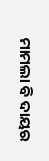ମାମଲା ବି ଦାୟର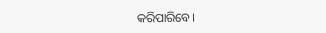କରିପାରିବେ।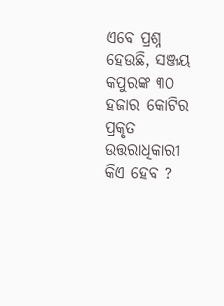ଏବେ ପ୍ରଶ୍ନ ହେଉଛି, ସଞ୍ଜୟ କପୁରଙ୍କ ୩୦ ହଜାର କୋଟିର ପ୍ରକୃତ ଉତ୍ତରାଧିକାରୀ କିଏ ହେବ ?